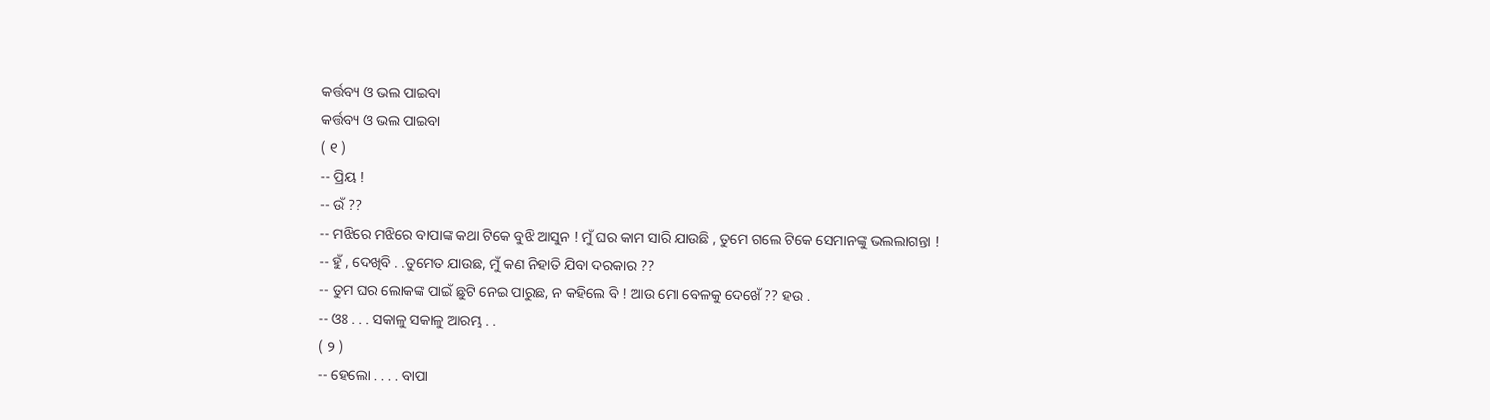କର୍ତ୍ତବ୍ୟ ଓ ଭଲ ପାଇବା
କର୍ତ୍ତବ୍ୟ ଓ ଭଲ ପାଇବା
( ୧ )
-- ପ୍ରିୟ !
-- ଉଁ ??
-- ମଝିରେ ମଝିରେ ବାପାଙ୍କ କଥା ଟିକେ ବୁଝି ଆସୁନ ! ମୁଁ ଘର କାମ ସାରି ଯାଉଛି , ତୁମେ ଗଲେ ଟିକେ ସେମାନଙ୍କୁ ଭଲଲାଗନ୍ତା !
-- ହୁଁ , ଦେଖିବି . .ତୁମେତ ଯାଉଛ, ମୁଁ କଣ ନିହାତି ଯିବା ଦରକାର ??
-- ତୁମ ଘର ଲୋକଙ୍କ ପାଇଁ ଛୁଟି ନେଇ ପାରୁଛ, ନ କହିଲେ ବି ! ଆଉ ମୋ ବେଳକୁ ଦେଖେଁ ?? ହଉ .
-- ଓଃ . . . ସକାଳୁ ସକାଳୁ ଆରମ୍ଭ . .
( ୨ )
-- ହେଲୋ . . . . ବାପା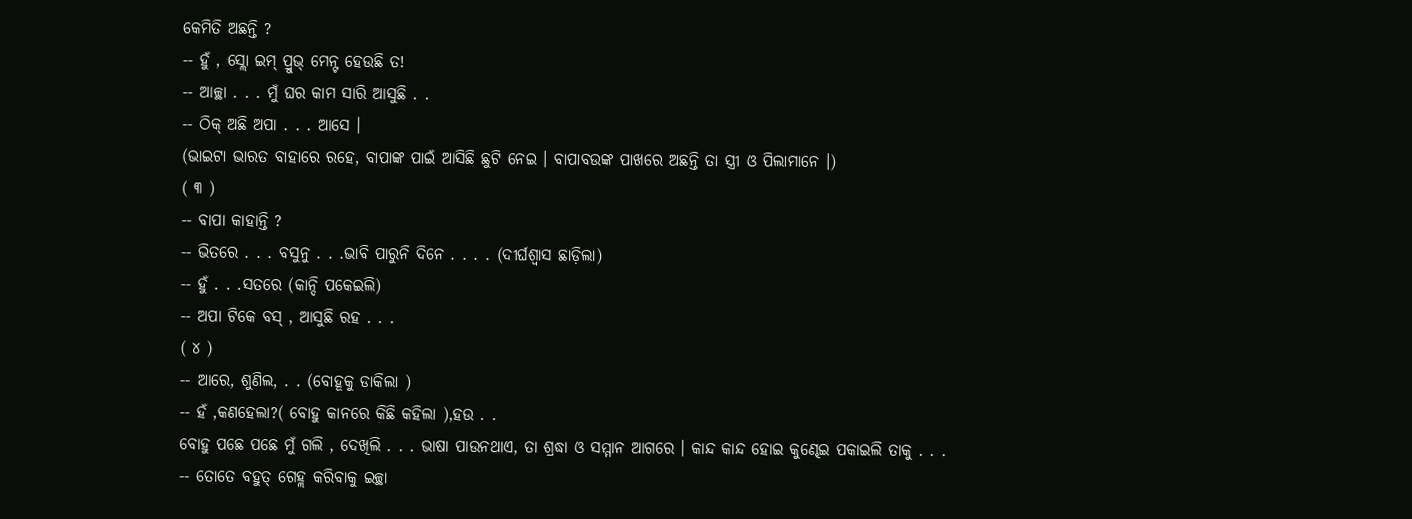କେମିତି ଅଛନ୍ତି ?
-- ହୁଁ , ସ୍ଲୋ ଇମ୍ ପ୍ରୁଭ୍ ମେନ୍ଟ ହେଉଛି ତ!
-- ଆଚ୍ଛା . . . ମୁଁ ଘର କାମ ସାରି ଆସୁଛି . .
-- ଠିକ୍ ଅଛି ଅପା . . . ଆସେ ।
(ଭାଇଟା ଭାରତ ବାହାରେ ରହେ, ବାପାଙ୍କ ପାଇଁ ଆସିଛି ଛୁଟି ନେଇ । ବାପାବଉଙ୍କ ପାଖରେ ଅଛନ୍ତି ତା ସ୍ତ୍ରୀ ଓ ପିଲାମାନେ ।)
( ୩ )
-- ବାପା କାହାନ୍ତି ?
-- ଭିତରେ . . . ବସୁନୁ . . .ଭାବି ପାରୁନି ଦିନେ . . . . (ଦୀର୍ଘଶ୍ବାସ ଛାଡ଼ିଲା)
-- ହୁଁ . . .ସତରେ (କାନ୍ଦି ପକେଇଲି)
-- ଅପା ଟିକେ ବସ୍ , ଆସୁଛି ରହ . . .
( ୪ )
-- ଆରେ, ଶୁଣିଲ, . . (ବୋହୂକୁ ଡାକିଲା )
-- ହଁ ,କଣହେଲା?( ବୋହୁ କାନରେ କିଛି କହିଲା ),ହଉ . .
ବୋହୁ ପଛେ ପଛେ ମୁଁ ଗଲି , ଦେଖିଲି . . . ଭାଷା ପାଉନଥାଏ, ତା ଶ୍ରଦ୍ଧା ଓ ସମ୍ମାନ ଆଗରେ । କାନ୍ଦ କାନ୍ଦ ହୋଇ କୁଣ୍ଢେଇ ପକାଇଲି ତାକୁ . . .
-- ତୋତେ ବହୁତ୍ ଗେହ୍ଲ କରିବାକୁ ଇଚ୍ଛା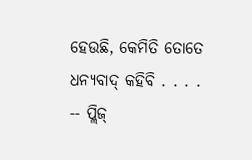ହେଉଛି, କେମିତି ତୋତେ ଧନ୍ୟବାଦ୍ କହିବି . . . .
-- ପ୍ଲିଜ୍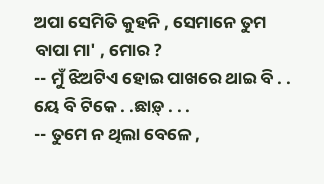ଅପା ସେମିତି କୁହନି , ସେମାନେ ତୁମ ବାପା ମା' , ମୋର ?
-- ମୁଁ ଝିଅଟିଏ ହୋଇ ପାଖରେ ଥାଇ ବି . . ୟେ ବି ଟିକେ . .ଛାଡ଼୍ . . .
-- ତୁମେ ନ ଥିଲା ବେଳେ ,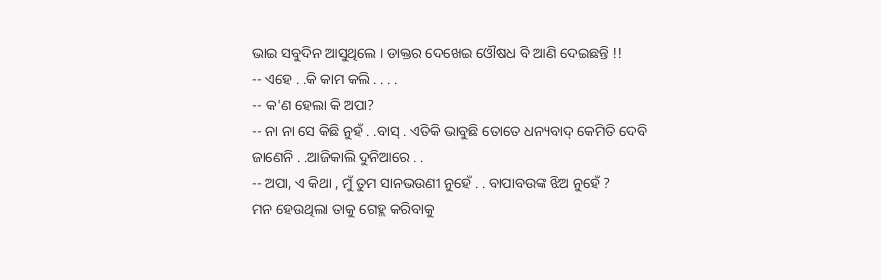ଭାଇ ସବୁଦିନ ଆସୁଥିଲେ । ଡାକ୍ତର ଦେଖେଇ ଓୌଷଧ ବି ଆଣି ଦେଇଛନ୍ତି !!
-- ଏହେ . .କି କାମ କଲି . . . .
-- କ'ଣ ହେଲା କି ଅପା?
-- ନା ନା ସେ କିଛି ନୁହଁ . .ବାସ୍ . ଏତିକି ଭାବୁଛି ତୋତେ ଧନ୍ୟବାଦ୍ କେମିତି ଦେବି ଜାଣେନି . .ଆଜିକାଲି ଦୁନିଆରେ . .
-- ଅପା, ଏ କିଥା , ମୁଁ ତୁମ ସାନଭଉଣୀ ନୁହେଁ . . ବାପାବଉଙ୍କ ଝିଅ ନୁହେଁ ?
ମନ ହେଉଥିଲା ତାକୁ ଗେହ୍ଲ କରିବାକୁ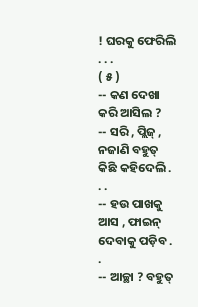! ଘରକୁ ଫେରିଲି . . .
( ୫ )
-- କଣ ଦେଖା କରି ଆସିଲ ?
-- ସରି , ପ୍ଲିଜ୍ , ନଜାଣି ବହୁତ୍ କିଛି କହିଦେଲି . . .
-- ହଉ ପାଖକୁ ଆସ , ଫାଇନ୍ ଦେବାକୁ ପଡ଼ିବ . .
-- ଆଚ୍ଛା ? ବହୁତ୍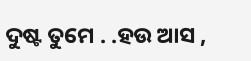ଦୁଷ୍ଟ ତୁମେ . .ହଉ ଆସ ,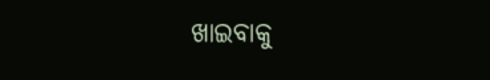ଖାଇବାକୁ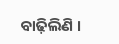ବାଢ଼ିଲିଣି ।